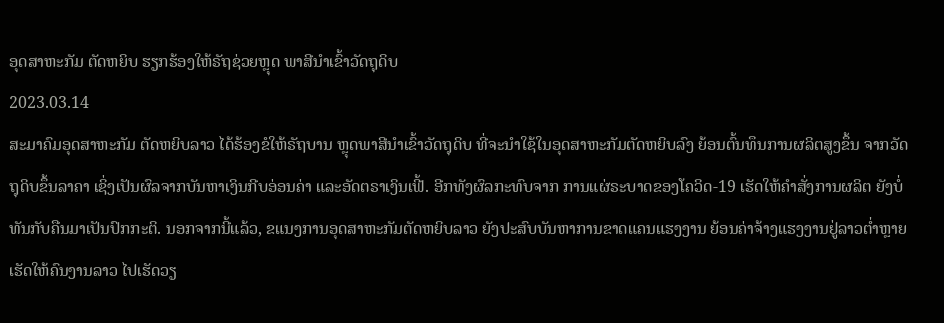ອຸດສາຫະກັມ ຕັດຫຍິບ ຮຽກຮ້ອງໃຫ້ຣັຖຊ່ວຍຫຼຸດ ພາສີນຳເຂົ້າວັດຖຸດິບ
2023.03.14
ສະມາຄົມອຸດສາຫະກັມ ຕັດຫຍິບລາວ ໄດ້ຮ້ອງຂໍໃຫ້ຣັຖບານ ຫຼຸດພາສີນຳເຂົ້າວັດຖຸດິບ ທີ່ຈະນຳໃຊ້ໃນອຸດສາຫະກັມຕັດຫຍິບລົງ ຍ້ອນຕົ້ນທຶນການຜລິຕສູງຂຶ້ນ ຈາກວັດຖຸດິບຂຶ້ນລາຄາ ເຊິ່ງເປັນຜົລຈາກບັນຫາເງິນກີບອ່ອນຄ່າ ແລະອັດຕຣາເງິນເຟີ້. ອີກທັງຜົລກະທົບຈາກ ການແຜ່ຣະບາດຂອງໂຄວິດ-19 ເຮັດໃຫ້ຄຳສັ່ງການຜລິຕ ຍັງບໍ່ທັນກັບຄືນມາເປັນປົກກະຕິ. ນອກຈາກນີ້ແລ້ວ, ຂແນງການອຸດສາຫະກັມຕັດຫຍິບລາວ ຍັງປະສົບບັນຫາການຂາດແຄນແຮງງານ ຍ້ອນຄ່າຈ້າງແຮງງານຢູ່ລາວຕ່ຳຫຼາຍ ເຮັດໃຫ້ຄົນງານລາວ ໄປເຮັດວຽ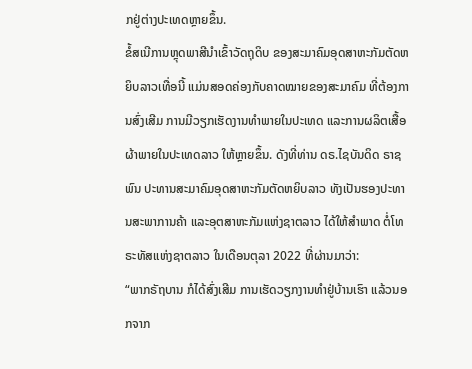ກຢູ່ຕ່າງປະເທດຫຼາຍຂຶ້ນ.
ຂໍ້ສເນີການຫຼຸດພາສີນຳເຂົ້າວັດຖຸດິບ ຂອງສະມາຄົມອຸດສາຫະກັມຕັດຫຍິບລາວເທື່ອນີ້ ແມ່ນສອດຄ່ອງກັບຄາດໝາຍຂອງສະມາຄົມ ທີ່ຕ້ອງການສົ່ງເສີມ ການມີວຽກເຮັດງານທຳພາຍໃນປະເທດ ແລະການຜລິຕເສື້ອຜ້າພາຍໃນປະເທດລາວ ໃຫ້ຫຼາຍຂຶ້ນ. ດັງທີ່ທ່ານ ດຣ.ໄຊບັນດິດ ຣາຊພົນ ປະທານສະມາຄົມອຸດສາຫະກັມຕັດຫຍິບລາວ ທັງເປັນຮອງປະທານສະພາການຄ້າ ແລະອຸຕສາຫະກັມແຫ່ງຊາຕລາວ ໄດ້ໃຫ້ສຳພາດ ຕໍ່ໂທຣະທັສແຫ່ງຊາຕລາວ ໃນເດືອນຕຸລາ 2022 ທີ່ຜ່ານມາວ່າ:
“ພາກຣັຖບານ ກໍໄດ້ສົ່ງເສີມ ການເຮັດວຽກງານທຳຢູ່ບ້ານເຮົາ ແລ້ວນອກຈາກ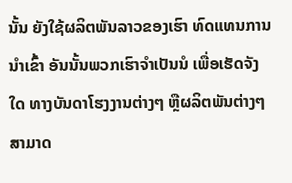ນັ້ນ ຍັງໃຊ້ຜລິຕພັນລາວຂອງເຮົາ ທົດແທນການນຳເຂົ້າ ອັນນັ້ນພວກເຮົາຈຳເປັນນໍ ເພື່ອເຮັດຈັງໃດ ທາງບັນດາໂຮງງານຕ່າງໆ ຫຼືຜລິຕພັນຕ່າງໆ ສາມາດ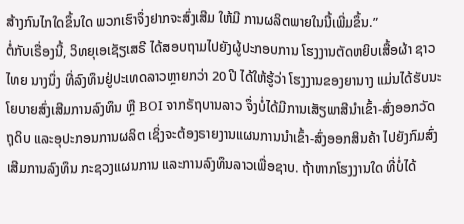ສ້າງກົນໄກໃດຂຶ້ນໃດ ພວກເຮົາຈຶ່ງຢາກຈະສົ່ງເສີມ ໃຫ້ມີ ການຜລິຕພາຍໃນນີ້ເພີ່ມຂຶ້ນ.”
ຕໍ່ກັບເຣື່ອງນີ້, ວິທຍຸເອເຊັຽເສຣີ ໄດ້ສອບຖາມໄປຍັງຜູ້ປະກອບການ ໂຮງງານຕັດຫຍິບເສື້ອຜ້າ ຊາວໄທຍ ນາງນຶ່ງ ທີ່ລົງທຶນຢູ່ປະເທດລາວຫຼາຍກວ່າ 20 ປີ ໄດ້ໃຫ້ຮູ້ວ່າ ໂຮງງານຂອງຍານາງ ແມ່ນໄດ້ຮັບນະໂຍບາຍສົ່ງເສີມການລົງທຶນ ຫຼື BOI ຈາກຣັຖບານລາວ ຈຶ່ງບໍ່ໄດ້ມີການເສັຽພາສີນຳເຂົ້າ-ສົ່ງອອກວັດຖຸດິບ ແລະອຸປະກອນການຜລິຕ ເຊິ່ງຈະຕ້ອງຣາຍງານແຜນການນຳເຂົ້າ-ສົ່ງອອກສິນຄ້າ ໄປຍັງກົມສົ່ງເສີມການລົງທຶນ ກະຊວງແຜນການ ແລະການລົງທຶນລາວເພື່ອຊາບ. ຖ້າຫາກໂຮງງານໃດ ທີ່ບໍ່ໄດ້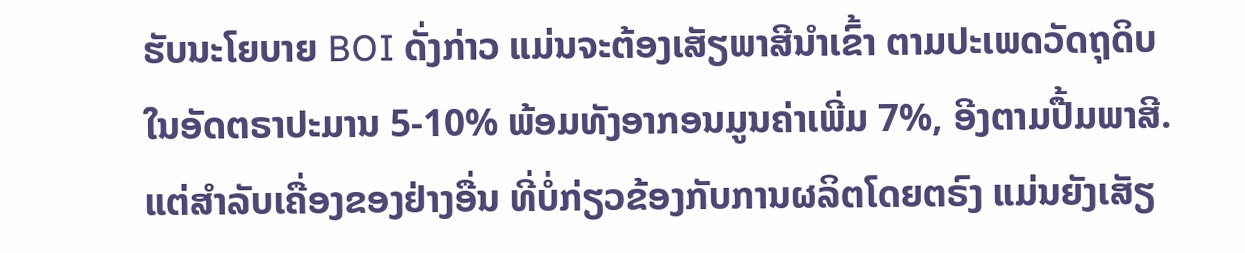ຮັບນະໂຍບາຍ BOI ດັ່ງກ່າວ ແມ່ນຈະຕ້ອງເສັຽພາສີນຳເຂົ້າ ຕາມປະເພດວັດຖຸດິບ ໃນອັດຕຣາປະມານ 5-10% ພ້ອມທັງອາກອນມູນຄ່າເພີ່ມ 7%, ອີງຕາມປື້ມພາສີ. ແຕ່ສຳລັບເຄື່ອງຂອງຢ່າງອື່ນ ທີ່ບໍ່ກ່ຽວຂ້ອງກັບການຜລິຕໂດຍຕຣົງ ແມ່ນຍັງເສັຽ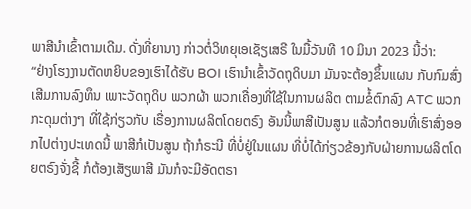ພາສີນຳເຂົ້າຕາມເດີມ. ດັ່ງທີ່ຍານາງ ກ່າວຕໍ່ວິທຍຸເອເຊັຽເສຣີ ໃນມື້ວັນທີ 10 ມິນາ 2023 ນີ້ວ່າ:
“ຢ່າງໂຮງງານຕັດຫຍິບຂອງເຮົາໄດ້ຮັບ BOI ເຮົານຳເຂົ້າວັດຖຸດິບມາ ມັນຈະຕ້ອງຂຶ້ນແຜນ ກັບກົມສົ່ງເສີມການລົງທຶນ ເພາະວັດຖຸດິບ ພວກຜ້າ ພວກເຄື່ອງທີ່ໃຊ້ໃນການຜລິຕ ຕາມຂໍ້ຕົກລົງ ATC ພວກກະດຸມຕ່າງໆ ທີ່ໃຊ້ກ່ຽວກັບ ເຣື່ອງການຜລິຕໂດຍຕຣົງ ອັນນີ້ພາສີເປັນສູນ ແລ້ວກໍຕອນທີ່ເຮົາສົ່ງອອກໄປຕ່າງປະເທດນີ້ ພາສີກໍເປັນສູນ ຖ້າກໍຣະນີ ທີ່ບໍ່ຢູ່ໃນແຜນ ທີ່ບໍ່ໄດ້ກ່ຽວຂ້ອງກັບຝ່າຍການຜລິຕໂດຍຕຣົງຈັ່ງຊີ້ ກໍຕ້ອງເສັຽພາສີ ມັນກໍຈະມີອັດຕຣາ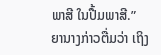ພາສີ ໃນປື້ມພາສີ.”
ຍານາງກ່າວຕື່ມວ່າ ເຖິງ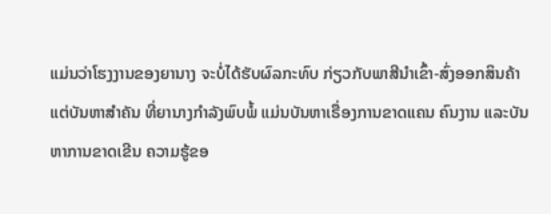ແມ່ນວ່າໂຮງງານຂອງຍານາງ ຈະບໍ່ໄດ້ຮັບຜົລກະທົບ ກ່ຽວກັບພາສີນຳເຂົ້າ-ສົ່ງອອກສິນຄ້າ ແຕ່ບັນຫາສຳຄັນ ທີ່ຍານາງກຳລັງພົບພໍ້ ແມ່ນບັນຫາເຣື່ອງການຂາດແຄນ ຄົນງານ ແລະບັນຫາການຂາດເຂີນ ຄວາມຮູ້ຂອ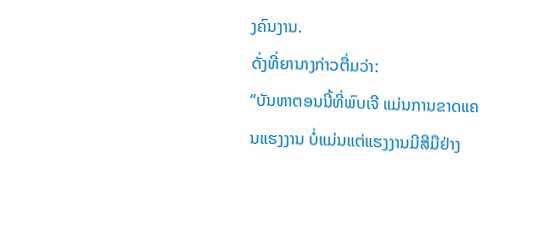ງຄົນງານ.
ດັ່ງທີ່ຍານາງກ່າວຕື່ມວ່າ:
“ບັນຫາຕອນນີ້ທີ່ພົບເຈີ ແມ່ນການຂາດແຄນແຮງງານ ບໍ່ແມ່ນແຕ່ແຮງງານມີສີມືຢ່າງ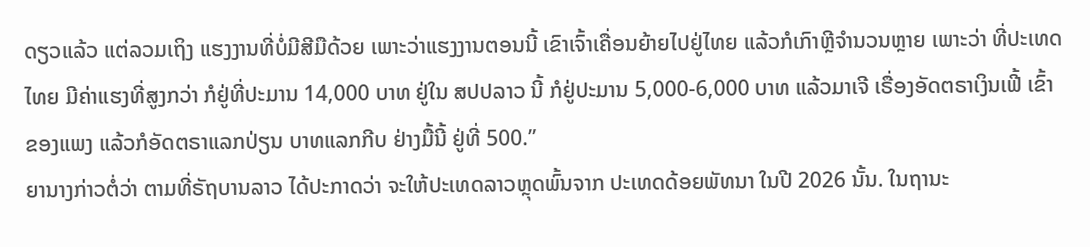ດຽວແລ້ວ ແຕ່ລວມເຖິງ ແຮງງານທີ່ບໍ່ມີສີມືດ້ວຍ ເພາະວ່າແຮງງານຕອນນີ້ ເຂົາເຈົ້າເຄື່ອນຍ້າຍໄປຢູ່ໄທຍ ແລ້ວກໍເກົາຫຼີຈຳນວນຫຼາຍ ເພາະວ່າ ທີ່ປະເທດໄທຍ ມີຄ່າແຮງທີ່ສູງກວ່າ ກໍຢູ່ທີ່ປະມານ 14,000 ບາທ ຢູ່ໃນ ສປປລາວ ນີ້ ກໍຢູ່ປະມານ 5,000-6,000 ບາທ ແລ້ວມາເຈີ ເຣື່ອງອັດຕຣາເງິນເຟີ້ ເຂົ້າຂອງແພງ ແລ້ວກໍອັດຕຣາແລກປ່ຽນ ບາທແລກກີບ ຢ່າງມື້ນີ້ ຢູ່ທີ່ 500.”
ຍານາງກ່າວຕໍ່ວ່າ ຕາມທີ່ຣັຖບານລາວ ໄດ້ປະກາດວ່າ ຈະໃຫ້ປະເທດລາວຫຼຸດພົ້ນຈາກ ປະເທດດ້ອຍພັທນາ ໃນປີ 2026 ນັ້ນ. ໃນຖານະ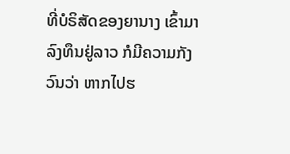ທີ່ບໍຣິສັດຂອງຍານາງ ເຂົ້າມາລົງທຶນຢູ່ລາວ ກໍມີຄວາມກັງວົນວ່າ ຫາກໄປຮ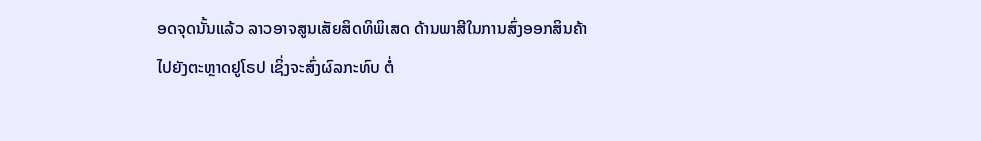ອດຈຸດນັ້ນແລ້ວ ລາວອາຈສູນເສັຍສິດທິພິເສດ ດ້ານພາສີໃນການສົ່ງອອກສິນຄ້າ ໄປຍັງຕະຫຼາດຢູໂຣປ ເຊິ່ງຈະສົ່ງຜົລກະທົບ ຕໍ່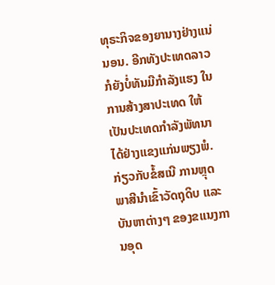ທຸຣະກິຈຂອງຍານາງຢ່າງແນ່ນອນ. ອີກທັງປະເທດລາວ ກໍຍັງບໍ່ທັນມີກຳລັງແຮງ ໃນການສ້າງສາປະເທດ ໃຫ້ເປັນປະເທດກຳລັງພັທນາ ໄດ້ຢ່າງແຂງແກ່ນພຽງພໍ.
ກ່ຽວກັບຂໍ້ສເນີ ການຫຼຸດພາສີນຳເຂົ້າວັດຖຸດິບ ແລະບັນຫາຕ່າງໆ ຂອງຂແນງການອຸດ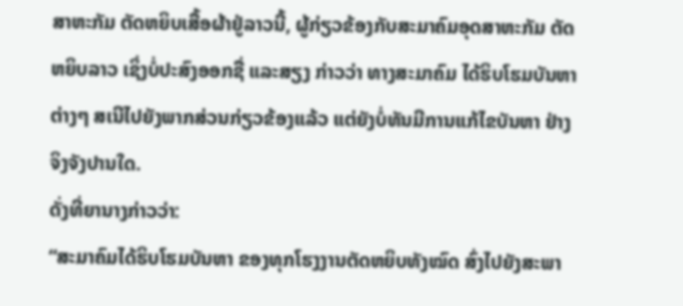ສາຫະກັມ ຕັດຫຍິບເສື້ອຜ້າຢູ່ລາວນີ້, ຜູ້ກ່ຽວຂ້ອງກັບສະມາຄົມອຸດສາຫະກັມ ຕັດຫຍິບລາວ ເຊິ່ງບໍ່ປະສົງອອກຊື່ ແລະສຽງ ກ່າວວ່າ ທາງສະມາຄົມ ໄດ້ຮິບໂຮມບັນຫາຕ່າງໆ ສເນີໄປຍັງພາກສ່ວນກ່ຽວຂ້ອງແລ້ວ ແຕ່ຍັງບໍ່ທັນມີການແກ້ໄຂບັນຫາ ຢ່າງຈິງຈັງປານໃດ.
ດັ່ງທີ່ຍານາງກ່າວວ່າ:
“ສະມາຄົມໄດ້ຮິບໂຮມບັນຫາ ຂອງທຸກໂຮງງານຕັດຫຍິບທັງໝົດ ສົ່ງໄປຍັງສະພາ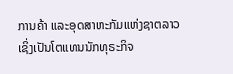ການຄ້າ ແລະອຸດສາຫະກັມແຫ່ງຊາຕລາວ ເຊິ່ງເປັນໂຕແທນນັກທຸຣະກິຈ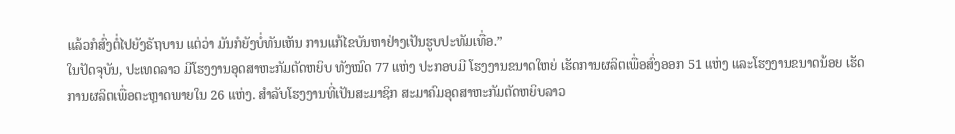ແລ້ວກໍສົ່ງຕໍ່ໄປຍັງຣັຖບານ ແຕ່ວ່າ ມັນກໍຍັງບໍ່ທັນເຫັນ ການແກ້ໄຂບັນຫາຢ່າງເປັນຮູບປະທັມເທື່ອ.”
ໃນປັດຈຸບັນ, ປະເທດລາວ ມີໂຮງງານອຸດສາຫະກັມຕັດຫຍິບ ທັງໝົດ 77 ແຫ່ງ ປະກອບມີ ໂຮງງານຂນາດໃຫຍ່ ເຮັດການຜລິຕເພື່ອສົ່ງອອກ 51 ແຫ່ງ ແລະໂຮງງານຂນາດນ້ອຍ ເຮັດການຜລິຕເພື່ອຕະຫຼາດພາຍໃນ 26 ແຫ່ງ. ສຳລັບໂຮງງານທີ່ເປັນສະມາຊິກ ສະມາຄົມອຸດສາຫະກັມຕັດຫຍິບລາວ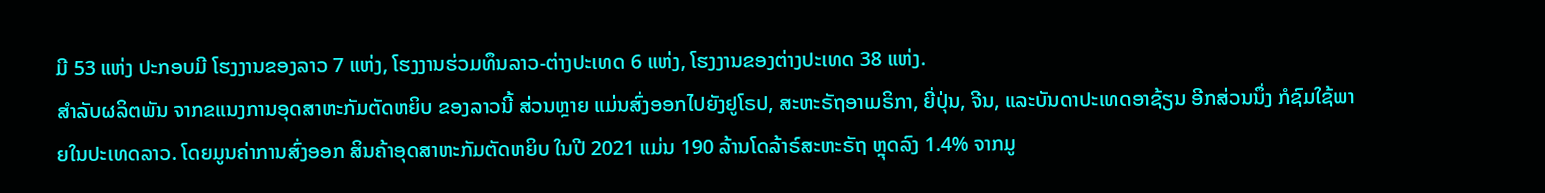ມີ 53 ແຫ່ງ ປະກອບມີ ໂຮງງານຂອງລາວ 7 ແຫ່ງ, ໂຮງງານຮ່ວມທຶນລາວ-ຕ່າງປະເທດ 6 ແຫ່ງ, ໂຮງງານຂອງຕ່າງປະເທດ 38 ແຫ່ງ.
ສຳລັບຜລິຕພັນ ຈາກຂແນງການອຸດສາຫະກັມຕັດຫຍິບ ຂອງລາວນີ້ ສ່ວນຫຼາຍ ແມ່ນສົ່ງອອກໄປຍັງຢູໂຣປ, ສະຫະຣັຖອາເມຣິກາ, ຍີ່ປຸ່ນ, ຈີນ, ແລະບັນດາປະເທດອາຊ້ຽນ ອີກສ່ວນນຶ່ງ ກໍຊົມໃຊ້ພາຍໃນປະເທດລາວ. ໂດຍມູນຄ່າການສົ່ງອອກ ສິນຄ້າອຸດສາຫະກັມຕັດຫຍິບ ໃນປີ 2021 ແມ່ນ 190 ລ້ານໂດລ້າຣ໌ສະຫະຣັຖ ຫຼຸດລົງ 1.4% ຈາກມູ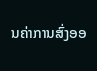ນຄ່າການສົ່ງອອ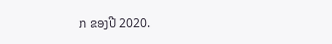ກ ຂອງປີ 2020.